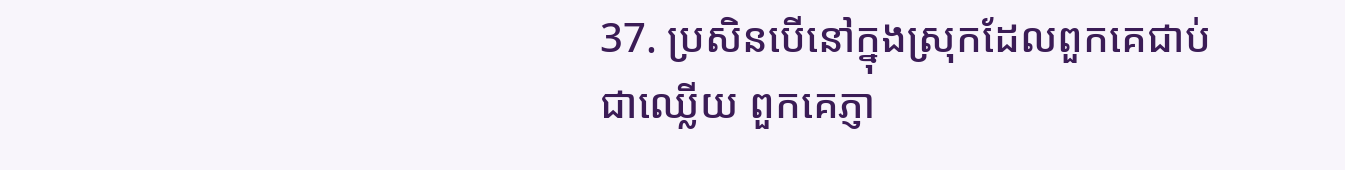37. ប្រសិនបើនៅក្នុងស្រុកដែលពួកគេជាប់ជាឈ្លើយ ពួកគេភ្ញា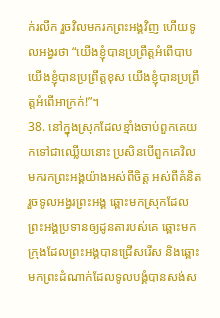ក់រលឹក រួចវិលមករកព្រះអង្គវិញ ហើយទូលអង្វរថា “យើងខ្ញុំបានប្រព្រឹត្តអំពើបាប យើងខ្ញុំបានប្រព្រឹត្តខុស យើងខ្ញុំបានប្រព្រឹត្តអំពើអាក្រក់!”។
38. នៅក្នុងស្រុកដែលខ្មាំងចាប់ពួកគេយកទៅជាឈ្លើយនោះ ប្រសិនបើពួកគេវិលមករកព្រះអង្គយ៉ាងអស់ពីចិត្ត អស់ពីគំនិត រួចទូលអង្វរព្រះអង្គ ឆ្ពោះមកស្រុកដែលព្រះអង្គប្រទានឲ្យដូនតារបស់គេ ឆ្ពោះមកក្រុងដែលព្រះអង្គបានជ្រើសរើស និងឆ្ពោះមកព្រះដំណាក់ដែលទូលបង្គំបានសង់ស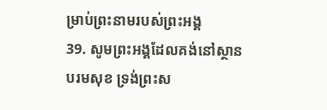ម្រាប់ព្រះនាមរបស់ព្រះអង្គ
39. សូមព្រះអង្គដែលគង់នៅស្ថានបរមសុខ ទ្រង់ព្រះស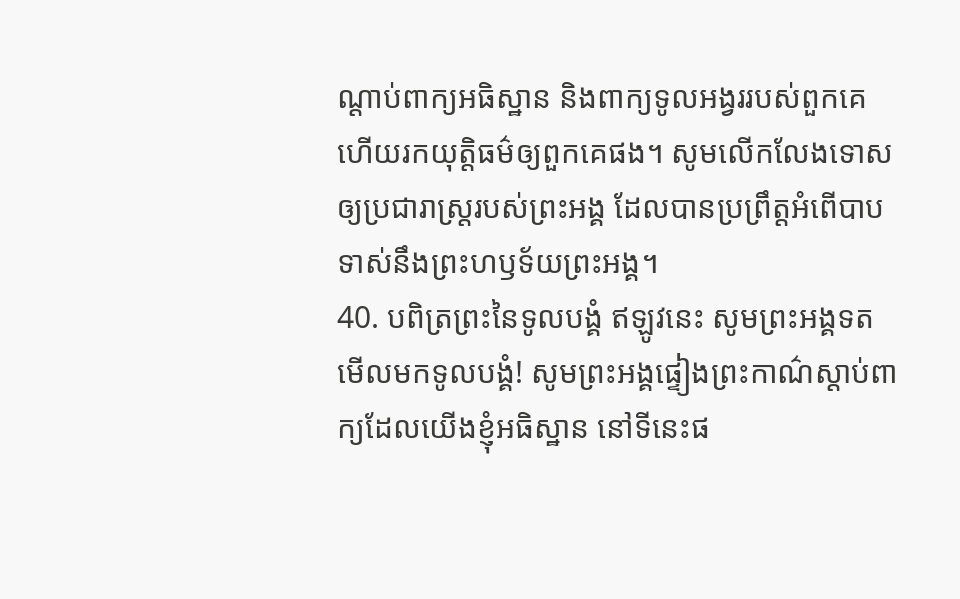ណ្ដាប់ពាក្យអធិស្ឋាន និងពាក្យទូលអង្វររបស់ពួកគេ ហើយរកយុត្តិធម៌ឲ្យពួកគេផង។ សូមលើកលែងទោសឲ្យប្រជារាស្ត្ររបស់ព្រះអង្គ ដែលបានប្រព្រឹត្តអំពើបាបទាស់នឹងព្រះហឫទ័យព្រះអង្គ។
40. បពិត្រព្រះនៃទូលបង្គំ ឥឡូវនេះ សូមព្រះអង្គទតមើលមកទូលបង្គំ! សូមព្រះអង្គផ្ទៀងព្រះកាណ៌ស្ដាប់ពាក្យដែលយើងខ្ញុំអធិស្ឋាន នៅទីនេះផ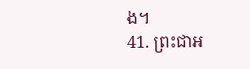ង។
41. ព្រះជាអ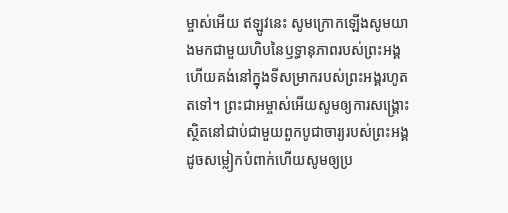ម្ចាស់អើយ ឥឡូវនេះ សូមក្រោកឡើងសូមយាងមកជាមួយហិបនៃឫទ្ធានុភាពរបស់ព្រះអង្គហើយគង់នៅក្នុងទីសម្រាករបស់ព្រះអង្គរហូតតទៅ។ ព្រះជាអម្ចាស់អើយសូមឲ្យការសង្គ្រោះស្ថិតនៅជាប់ជាមួយពួកបូជាចារ្យរបស់ព្រះអង្គ ដូចសម្លៀកបំពាក់ហើយសូមឲ្យប្រ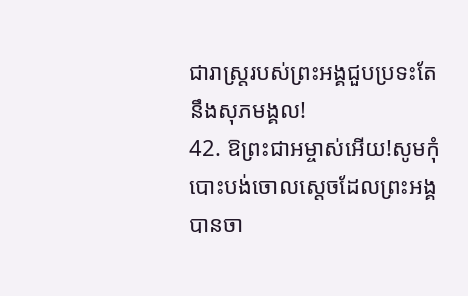ជារាស្ត្ររបស់ព្រះអង្គជួបប្រទះតែនឹងសុភមង្គល!
42. ឱព្រះជាអម្ចាស់អើយ!សូមកុំបោះបង់ចោលស្ដេចដែលព្រះអង្គបានចា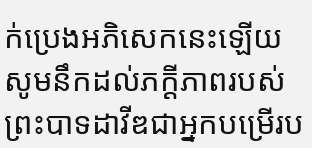ក់ប្រេងអភិសេកនេះឡើយសូមនឹកដល់ភក្ដីភាពរបស់ព្រះបាទដាវីឌជាអ្នកបម្រើរប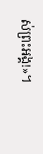ស់ព្រះអង្គ!»។